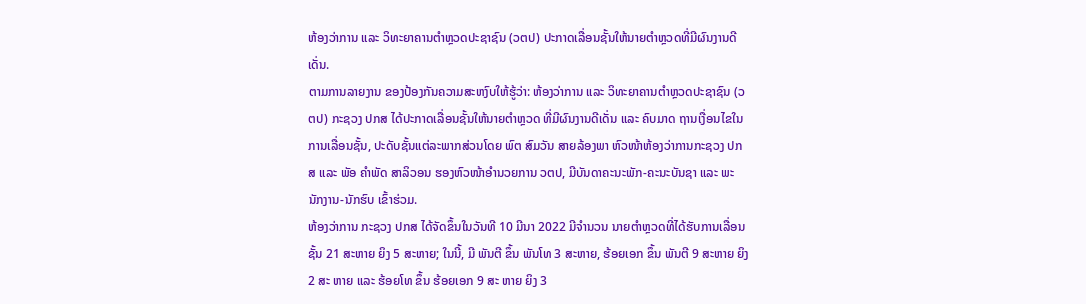ຫ້ອງວ່າການ ແລະ ວິທະຍາຄານຕຳຫຼວດປະຊາຊົນ (ວຕປ) ປະກາດເລື່ອນຊັ້ນໃຫ້ນາຍຕຳຫຼວດທີ່ມີຜົນງານດີເດັ່ນ.
ຕາມການລາຍງານ ຂອງປ້ອງກັນຄວາມສະຫງົບໃຫ້ຮູ້ວ່າ: ຫ້ອງວ່າການ ແລະ ວິທະຍາຄານຕຳຫຼວດປະຊາຊົນ (ວຕປ) ກະຊວງ ປກສ ໄດ້ປະກາດເລື່ອນຊັ້ນໃຫ້ນາຍຕຳຫຼວດ ທີ່ມີຜົນງານດີເດັ່ນ ແລະ ຄົບມາດ ຖານເງື່ອນໄຂໃນການເລື່ອນຊັ້ນ, ປະດັບຊັ້ນແຕ່ລະພາກສ່ວນໂດຍ ພົຕ ສົມວັນ ສາຍລ້ອງພາ ຫົວໜ້າຫ້ອງວ່າການກະຊວງ ປກສ ແລະ ພັອ ຄໍາພັດ ສາລິວອນ ຮອງຫົວໜ້າອຳນວຍການ ວຕປ, ມີບັນດາຄະນະພັກ-ຄະນະບັນຊາ ແລະ ພະ ນັກງານ-ນັກຮົບ ເຂົ້າຮ່ວມ.
ຫ້ອງວ່າການ ກະຊວງ ປກສ ໄດ້ຈັດຂຶ້ນໃນວັນທີ 10 ມີນາ 2022 ມີຈຳນວນ ນາຍຕຳຫຼວດທີ່ໄດ້ຮັບການເລື່ອນຊັ້ນ 21 ສະຫາຍ ຍິງ 5 ສະຫາຍ; ໃນນີ້, ມີ ພັນຕີ ຂຶ້ນ ພັນໂທ 3 ສະຫາຍ, ຮ້ອຍເອກ ຂຶ້ນ ພັນຕີ 9 ສະຫາຍ ຍິງ 2 ສະ ຫາຍ ແລະ ຮ້ອຍໂທ ຂຶ້ນ ຮ້ອຍເອກ 9 ສະ ຫາຍ ຍິງ 3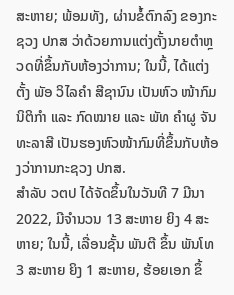ສະຫາຍ; ພ້ອມທັງ, ຜ່ານຂໍ້ຕົກລົງ ຂອງກະຊວງ ປກສ ວ່າດ້ວຍການແຕ່ງຕັ້ງນາຍຕຳຫຼວດທີ່ຂຶ້ນກັບຫ້ອງວ່າການ; ໃນນີ້, ໄດ້ແຕ່ງ ຕັ້ງ ພັອ ວິໄລຄຳ ສີຊານົນ ເປັນຫົວ ໜ້າກົມນິຕິກຳ ແລະ ກົດໝາຍ ແລະ ພັທ ຄຳຜູ ຈັນທະລາສີ ເປັນຮອງຫົວໜ້າກົມທີ່ຂຶ້ນກັບຫ້ອງວ່າການກະຊວງ ປກສ.
ສຳລັບ ວຕປ ໄດ້ຈັດຂຶ້ນໃນວັນທີ 7 ມີນາ 2022, ມີຈຳນວນ 13 ສະຫາຍ ຍິງ 4 ສະຫາຍ; ໃນນີ້, ເລື່ອນຊັ້ນ ພັນຕີ ຂຶ້ນ ພັນໂທ 3 ສະຫາຍ ຍິງ 1 ສະຫາຍ, ຮ້ອຍເອກ ຂຶ້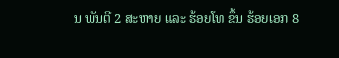ນ ພັນຕີ 2 ສະຫາຍ ແລະ ຮ້ອຍໂທ ຂຶ້ນ ຮ້ອຍເອກ 8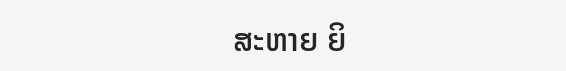ສະຫາຍ ຍິ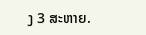ງ 3 ສະຫາຍ.